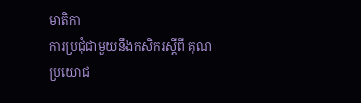មាតិកា
ការប្រជុំជាមួយនឹងកសិករស្តីពី គុណប្រយោជ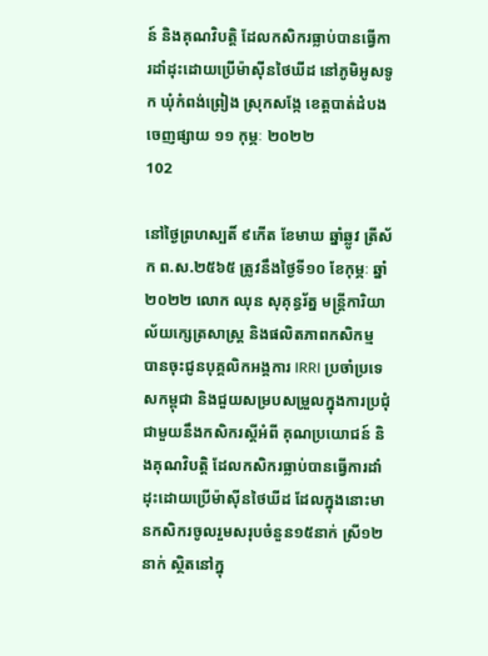ន៍ និងគុណវិបត្តិ ដែលកសិករធ្លាប់បានធ្វើការដាំដុះដោយប្រើម៉ាស៊ីនថៃឃីដ នៅភូមិអូសទូក ឃុំកំពង់ព្រៀង ស្រុកសង្កែ ខេត្តបាត់ដំបង
ចេញផ្សាយ ១១ កុម្ភៈ ២០២២
102

នៅថ្ងៃព្រហស្បតិ៍ ៩កើត ខែមាឃ ឆ្នាំឆ្លូវ ត្រីស័ក ព.ស.២៥៦៥ ត្រូវនឹងថ្ងៃទី១០ ខែកុម្ភៈ ឆ្នាំ២០២២ លោក ឈុន សុគុន្ធរ័ត្ន មន្រ្តីការិយាល័យក្សេត្រសាស្រ្ត និងផលិតភាពកសិកម្ម បានចុះជូនបុគ្គលិកអង្គការ IRRI ប្រចាំប្រទេសកម្ពុជា និងជួយសម្របសម្រួលក្នុងការប្រជុំជាមួយនឹងកសិករស្តីអំពី គុណប្រយោជន៍ និងគុណវិបត្តិ ដែលកសិករធ្លាប់បានធ្វើការដាំដុះដោយប្រើម៉ាស៊ីនថៃឃីដ ដែលក្នុងនោះមានកសិករចូលរួមសរុបចំនួន១៥នាក់ ស្រី១២នាក់ ស្ថិតនៅក្នុ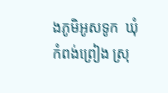ងភូមិអូសទូក  ឃុំកំពង់ព្រៀង ស្រុ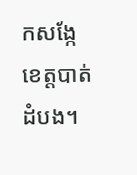កសង្កែ ខេត្តបាត់ដំបង។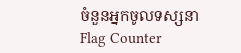ចំនួនអ្នកចូលទស្សនា
Flag Counter